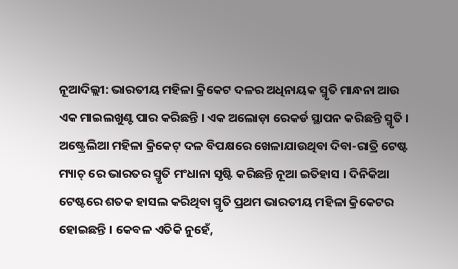ନୂଆଦିଲ୍ଲୀ: ଭାରତୀୟ ମହିଳା କ୍ରିକେଟ ଦଳର ଅଧିନାୟକ ସ୍ମୃତି ମାନ୍ଧନା ଆଉ ଏକ ମାଇଲଖୁଣ୍ଟ ପାର କରିଛନ୍ତି । ଏକ ଅଲୋଡ଼ା ରେକର୍ଡ ସ୍ଥାପନ କରିଛନ୍ତି ସ୍ମୃତି । ଅଷ୍ଟ୍ରେଲିଆ ମହିଳା କ୍ରିକେଟ୍ ଦଳ ବିପକ୍ଷରେ ଖେଳାଯାଉଥିବା ଦିବା-ରାତ୍ରି ଟେଷ୍ଟ ମ୍ୟାଚ୍ ରେ ଭାରତର ସ୍ମୃତି ମଂଧାନା ସୃଷ୍ଟି କରିଛନ୍ତି ନୂଆ ଇତିହାସ । ଦିନିକିଆ ଟେଷ୍ଟରେ ଶତକ ହାସଲ କରିଥିବା ସ୍ମୃତି ପ୍ରଥମ ଭାରତୀୟ ମହିଳା କ୍ରିକେଟର ହୋଇଛନ୍ତି । କେବଳ ଏତିକି ନୁହେଁ,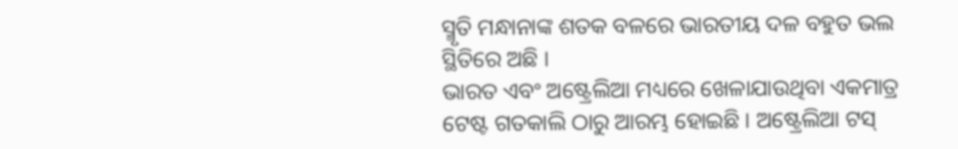ସ୍ମୃତି ମନ୍ଧାନାଙ୍କ ଶତକ ବଳରେ ଭାରତୀୟ ଦଳ ବହୁତ ଭଲ ସ୍ଥିତିରେ ଅଛି ।
ଭାରତ ଏବଂ ଅଷ୍ଟ୍ରେଲିଆ ମଧ୍ୟରେ ଖେଳାଯାଉଥିବା ଏକମାତ୍ର ଟେଷ୍ଟ ଗତକାଲି ଠାରୁ ଆରମ୍ଭ ହୋଇଛି । ଅଷ୍ଟ୍ରେଲିଆ ଟସ୍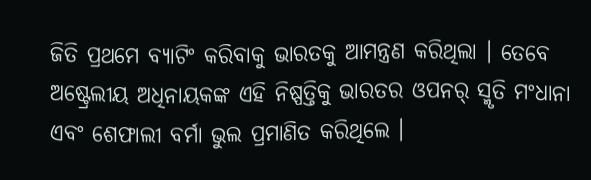ଜିତି ପ୍ରଥମେ ବ୍ୟାଟିଂ କରିବାକୁ ଭାରତକୁ ଆମନ୍ତ୍ରଣ କରିଥିଲା । ତେବେ ଅଷ୍ଟ୍ରେଲୀୟ ଅଧିନାୟକଙ୍କ ଏହି ନିଷ୍ପତ୍ତିକୁ ଭାରତର ଓପନର୍ ସ୍ମୃତି ମଂଧାନା ଏବଂ ଶେଫାଲୀ ବର୍ମା ଭୁଲ ପ୍ରମାଣିତ କରିଥିଲେ ।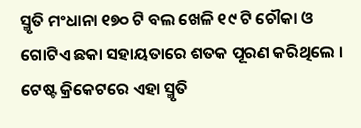ସ୍ମୃତି ମଂଧାନା ୧୭୦ ଟି ବଲ ଖେଳି ୧୯ ଟି ଚୌକା ଓ ଗୋଟିଏ ଛକା ସହାୟତାରେ ଶତକ ପୂରଣ କରିଥିଲେ । ଟେଷ୍ଟ କ୍ରିକେଟରେ ଏହା ସ୍ମୃତି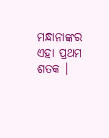ମନ୍ଧାନାଙ୍କର ଏହା ପ୍ରଥମ ଶତକ ।